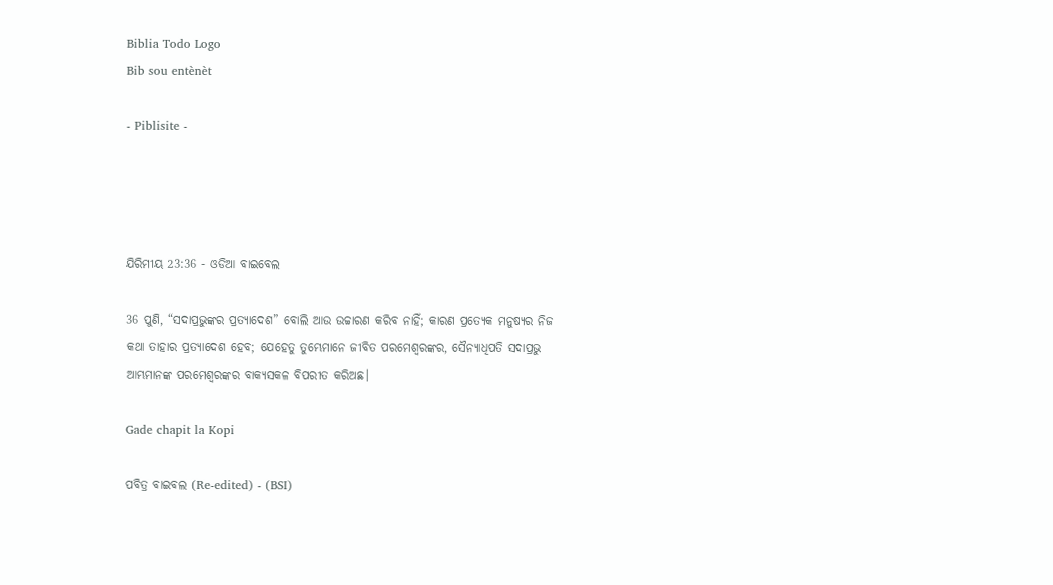Biblia Todo Logo
Bib sou entènèt

- Piblisite -




ଯିରିମୀୟ 23:36 - ଓଡିଆ ବାଇବେଲ

36 ପୁଣି, “ସଦାପ୍ରଭୁଙ୍କର ପ୍ରତ୍ୟାଦେଶ” ବୋଲି ଆଉ ଉଚ୍ଚାରଣ କରିବ ନାହିଁ; କାରଣ ପ୍ରତ୍ୟେକ ମନୁଷ୍ୟର ନିଜ କଥା ତାହାର ପ୍ରତ୍ୟାଦେଶ ହେବ; ଯେହେତୁ ତୁମ୍ଭେମାନେ ଜୀବିତ ପରମେଶ୍ୱରଙ୍କର, ସୈନ୍ୟାଧିପତି ସଦାପ୍ରଭୁ ଆମ୍ଭମାନଙ୍କ ପରମେଶ୍ୱରଙ୍କର ବାକ୍ୟସକଳ ବିପରୀତ କରିଅଛ।

Gade chapit la Kopi

ପବିତ୍ର ବାଇବଲ (Re-edited) - (BSI)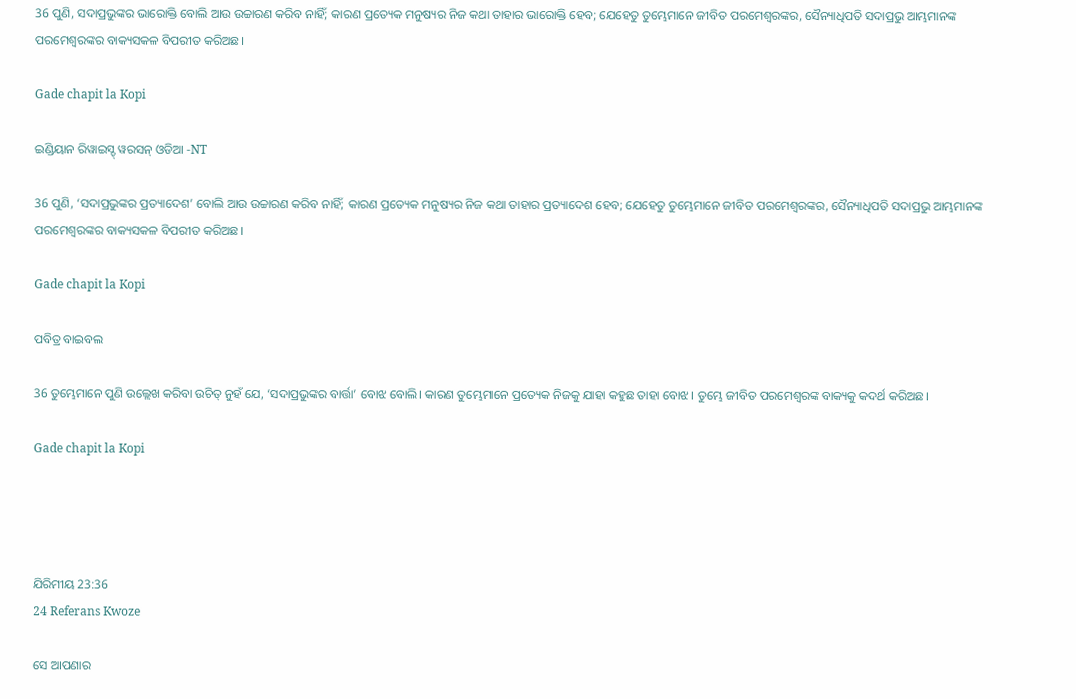36 ପୁଣି, ସଦାପ୍ରଭୁଙ୍କର ଭାରୋକ୍ତି ବୋଲି ଆଉ ଉଚ୍ଚାରଣ କରିବ ନାହିଁ; କାରଣ ପ୍ରତ୍ୟେକ ମନୁଷ୍ୟର ନିଜ କଥା ତାହାର ଭାରୋକ୍ତି ହେବ; ଯେହେତୁ ତୁମ୍ଭେମାନେ ଜୀବିତ ପରମେଶ୍ଵରଙ୍କର, ସୈନ୍ୟାଧିପତି ସଦାପ୍ରଭୁ ଆମ୍ଭମାନଙ୍କ ପରମେଶ୍ଵରଙ୍କର ବାକ୍ୟସକଳ ବିପରୀତ କରିଅଛ।

Gade chapit la Kopi

ଇଣ୍ଡିୟାନ ରିୱାଇସ୍ଡ୍ ୱରସନ୍ ଓଡିଆ -NT

36 ପୁଣି, ‘ସଦାପ୍ରଭୁଙ୍କର ପ୍ରତ୍ୟାଦେଶ’ ବୋଲି ଆଉ ଉଚ୍ଚାରଣ କରିବ ନାହିଁ; କାରଣ ପ୍ରତ୍ୟେକ ମନୁଷ୍ୟର ନିଜ କଥା ତାହାର ପ୍ରତ୍ୟାଦେଶ ହେବ; ଯେହେତୁ ତୁମ୍ଭେମାନେ ଜୀବିତ ପରମେଶ୍ୱରଙ୍କର, ସୈନ୍ୟାଧିପତି ସଦାପ୍ରଭୁ ଆମ୍ଭମାନଙ୍କ ପରମେଶ୍ୱରଙ୍କର ବାକ୍ୟସକଳ ବିପରୀତ କରିଅଛ।

Gade chapit la Kopi

ପବିତ୍ର ବାଇବଲ

36 ତୁମ୍ଭେମାନେ ପୁଣି ଉଲ୍ଲେଖ କରିବା ଉଚିତ୍ ନୁହଁ ଯେ, ‘ସଦାପ୍ରଭୁଙ୍କର ବାର୍ତ୍ତା’ ବୋଝ ବୋଲି। କାରଣ ତୁମ୍ଭେମାନେ ପ୍ରତ୍ୟେକ ନିଜକୁ ଯାହା କହୁଛ ତାହା ବୋଝ। ତୁମ୍ଭେ ଜୀବିତ ପରମେଶ୍ୱରଙ୍କ ବାକ୍ୟକୁ କଦର୍ଥ କରିଅଛ।

Gade chapit la Kopi




ଯିରିମୀୟ 23:36
24 Referans Kwoze

ସେ ଆପଣାର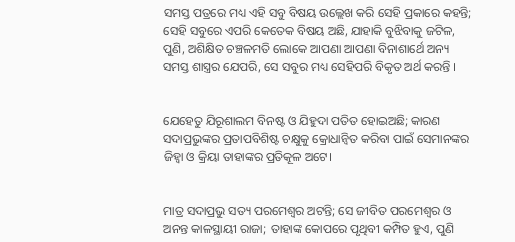ସମସ୍ତ ପତ୍ରରେ ମଧ୍ୟ ଏହି ସବୁ ବିଷୟ ଉଲ୍ଲେଖ କରି ସେହି ପ୍ରକାରେ କହନ୍ତି; ସେହି ସବୁରେ ଏପରି କେତେକ ବିଷୟ ଅଛି, ଯାହାକି ବୁଝିବାକୁ ଜଟିଳ, ପୁଣି, ଅଶିକ୍ଷିତ ଚଞ୍ଚଳମତି ଲୋକେ ଆପଣା ଆପଣା ବିନାଶାର୍ଥେ ଅନ୍ୟ ସମସ୍ତ ଶାସ୍ତ୍ରର ଯେପରି, ସେ ସବୁର ମଧ୍ୟ ସେହିପରି ବିକୃତ ଅର୍ଥ କରନ୍ତି ।


ଯେହେତୁ ଯିରୂଶାଲମ ବିନଷ୍ଟ ଓ ଯିହୁଦା ପତିତ ହୋଇଅଛି; କାରଣ ସଦାପ୍ରଭୁଙ୍କର ପ୍ରତାପବିଶିଷ୍ଟ ଚକ୍ଷୁକୁ କ୍ରୋଧାନ୍ୱିତ କରିବା ପାଇଁ ସେମାନଙ୍କର ଜିହ୍ୱା ଓ କ୍ରିୟା ତାହାଙ୍କର ପ୍ରତିକୂଳ ଅଟେ।


ମାତ୍ର ସଦାପ୍ରଭୁ ସତ୍ୟ ପରମେଶ୍ୱର ଅଟନ୍ତି; ସେ ଜୀବିତ ପରମେଶ୍ୱର ଓ ଅନନ୍ତ କାଳସ୍ଥାୟୀ ରାଜା; ତାହାଙ୍କ କୋପରେ ପୃଥିବୀ କମ୍ପିତ ହୁଏ, ପୁଣି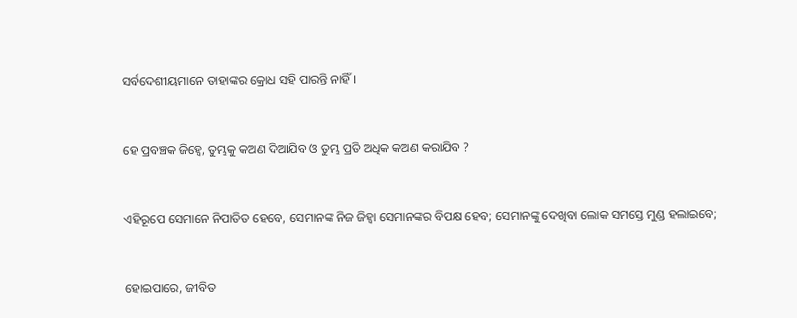ସର୍ବଦେଶୀୟମାନେ ତାହାଙ୍କର କ୍ରୋଧ ସହି ପାରନ୍ତି ନାହିଁ।


ହେ ପ୍ରବଞ୍ଚକ ଜିହ୍ୱେ, ତୁମ୍ଭକୁ କଅଣ ଦିଆଯିବ ଓ ତୁମ୍ଭ ପ୍ରତି ଅଧିକ କଅଣ କରାଯିବ ?


ଏହିରୂପେ ସେମାନେ ନିପାତିତ ହେବେ, ସେମାନଙ୍କ ନିଜ ଜିହ୍ୱା ସେମାନଙ୍କର ବିପକ୍ଷ ହେବ; ସେମାନଙ୍କୁ ଦେଖିବା ଲୋକ ସମସ୍ତେ ମୁଣ୍ଡ ହଲାଇବେ;


ହୋଇପାରେ, ଜୀବିତ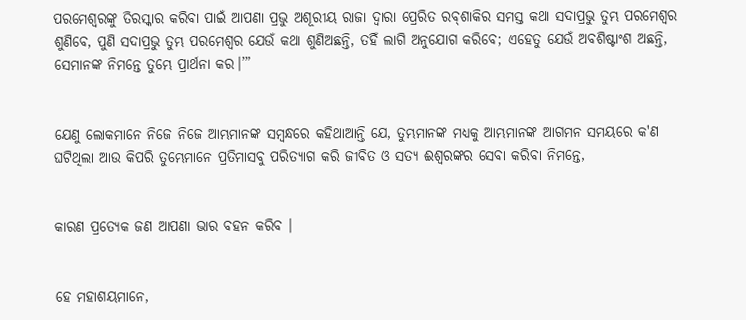ପରମେଶ୍ୱରଙ୍କୁ ତିରସ୍କାର କରିବା ପାଇଁ ଆପଣା ପ୍ରଭୁ ଅଶୂରୀୟ ରାଜା ଦ୍ୱାରା ପ୍ରେରିତ ରବ୍‍ଶାକିର ସମସ୍ତ କଥା ସଦାପ୍ରଭୁ ତୁମ୍ଭ ପରମେଶ୍ୱର ଶୁଣିବେ, ପୁଣି ସଦାପ୍ରଭୁ ତୁମ୍ଭ ପରମେଶ୍ୱର ଯେଉଁ କଥା ଶୁଣିଅଛନ୍ତି, ତହିଁ ଲାଗି ଅନୁଯୋଗ କରିବେ; ଏହେତୁ ଯେଉଁ ଅବଶିଷ୍ଟାଂଶ ଅଛନ୍ତି, ସେମାନଙ୍କ ନିମନ୍ତେ ତୁମ୍ଭେ ପ୍ରାର୍ଥନା କର।’”


ଯେଣୁ ଲୋକମାନେ ନିଜେ ନିଜେ ଆମ୍ଭମାନଙ୍କ ସମ୍ବନ୍ଧରେ କହିଥାଆନ୍ତି ଯେ, ତୁମ୍ଭମାନଙ୍କ ମଧ୍ୟକୁ ଆମ୍ଭମାନଙ୍କ ଆଗମନ ସମୟରେ କ'ଣ ଘଟିଥିଲା ଆଉ କିପରି ତୁମ୍ଭେମାନେ ପ୍ରତିମାସବୁ ପରିତ୍ୟାଗ କରି ଜୀବିତ ଓ ସତ୍ୟ ଈଶ୍ୱରଙ୍କର ସେବା କରିବା ନିମନ୍ତେ,


କାରଣ ପ୍ରତ୍ୟେକ ଜଣ ଆପଣା ଭାର ବହନ କରିବ ।


ହେ ମହାଶୟମାନେ,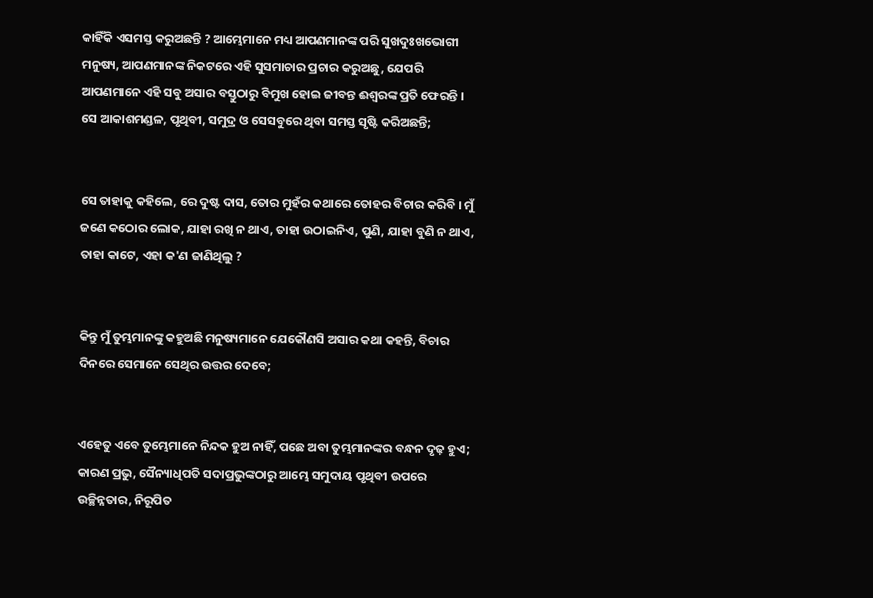କାହିଁକି ଏସମସ୍ତ କରୁଅଛନ୍ତି ? ଆମ୍ଭେମାନେ ମଧ୍ୟ ଆପଣମାନଙ୍କ ପରି ସୁଖଦୁଃଖଭୋଗୀ ମନୁଷ୍ୟ, ଆପଣମାନଙ୍କ ନିକଟରେ ଏହି ସୁସମାଚାର ପ୍ରଚାର କରୁଅଛୁ, ଯେପରି ଆପଣମାନେ ଏହି ସବୁ ଅସାର ବସ୍ତୁଠାରୁ ବିମୁଖ ହୋଇ ଜୀବନ୍ତ ଈଶ୍ୱରଙ୍କ ପ୍ରତି ଫେରନ୍ତି । ସେ ଆକାଶମଣ୍ଡଳ, ପୃଥିବୀ, ସମୁଦ୍ର ଓ ସେସବୁରେ ଥିବା ସମସ୍ତ ସୃଷ୍ଟି କରିଅଛନ୍ତି;


ସେ ତାହାକୁ କହିଲେ, ରେ ଦୁଷ୍ଟ ଦାସ, ତୋର ମୁହଁର କଥାରେ ତୋହର ବିଚାର କରିବି । ମୁଁ ଜଣେ କଠୋର ଲୋକ, ଯାହା ରଖି ନ ଥାଏ, ତାହା ଉଠାଇନିଏ, ପୁଣି, ଯାହା ବୁଣି ନ ଥାଏ, ତାହା କାଟେ, ଏହା କ'ଣ ଜାଣିଥିଲୁ ?


କିନ୍ତୁ ମୁଁ ତୁମ୍ଭମାନଙ୍କୁ କହୁଅଛି ମନୁଷ୍ୟମାନେ ଯେକୌଣସି ଅସାର କଥା କହନ୍ତି, ବିଚାର ଦିନରେ ସେମାନେ ସେଥିର ଉତ୍ତର ଦେବେ;


ଏହେତୁ ଏବେ ତୁମ୍ଭେମାନେ ନିନ୍ଦକ ହୁଅ ନାହିଁ, ପଛେ ଅବା ତୁମ୍ଭମାନଙ୍କର ବନ୍ଧନ ଦୃଢ଼ ହୁଏ; କାରଣ ପ୍ରଭୁ, ସୈନ୍ୟାଧିପତି ସଦାପ୍ରଭୁଙ୍କଠାରୁ ଆମ୍ଭେ ସମୁଦାୟ ପୃଥିବୀ ଉପରେ ଉଚ୍ଛିନ୍ନତାର, ନିରୂପିତ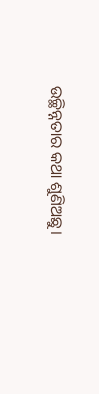ଉଚ୍ଛିନ୍ନତାର କଥା ଶୁଣିଅଛୁ।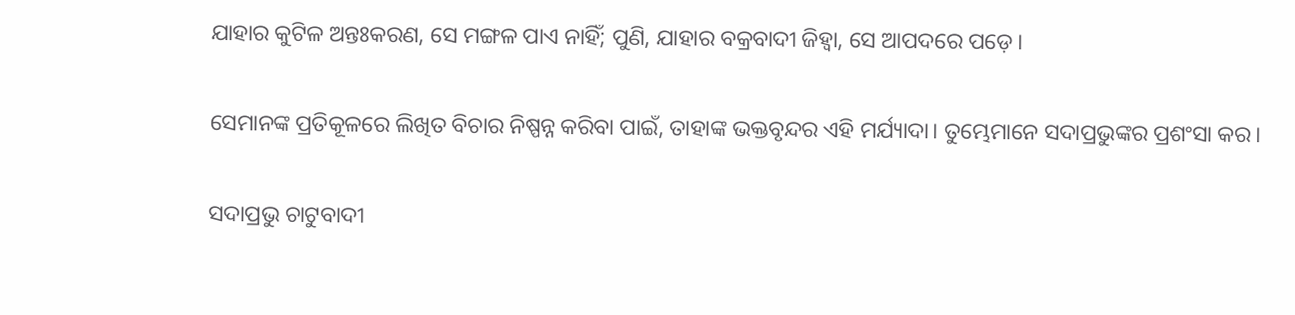ଯାହାର କୁଟିଳ ଅନ୍ତଃକରଣ, ସେ ମଙ୍ଗଳ ପାଏ ନାହିଁ; ପୁଣି, ଯାହାର ବକ୍ରବାଦୀ ଜିହ୍ୱା, ସେ ଆପଦରେ ପଡ଼େ।


ସେମାନଙ୍କ ପ୍ରତିକୂଳରେ ଲିଖିତ ବିଚାର ନିଷ୍ପନ୍ନ କରିବା ପାଇଁ, ତାହାଙ୍କ ଭକ୍ତବୃନ୍ଦର ଏହି ମର୍ଯ୍ୟାଦା। ତୁମ୍ଭେମାନେ ସଦାପ୍ରଭୁଙ୍କର ପ୍ରଶଂସା କର।


ସଦାପ୍ରଭୁ ଚାଟୁବାଦୀ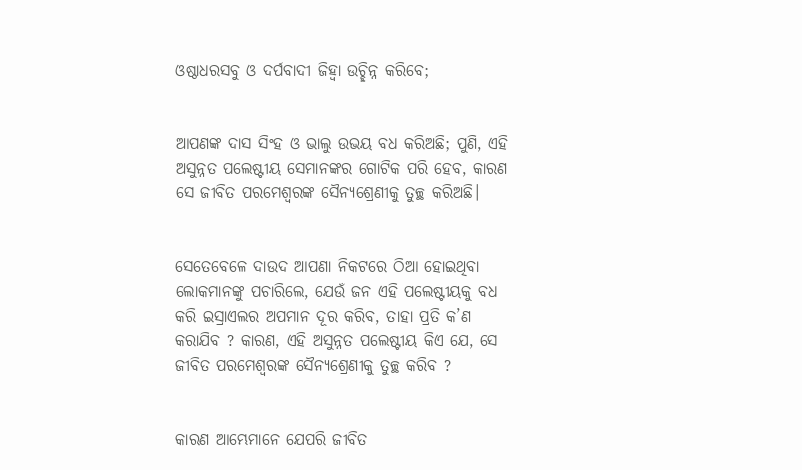ଓଷ୍ଠାଧରସବୁ ଓ ଦର୍ପବାଦୀ ଜିହ୍ୱା ଉଚ୍ଛିନ୍ନ କରିବେ;


ଆପଣଙ୍କ ଦାସ ସିଂହ ଓ ଭାଲୁ ଉଭୟ ବଧ କରିଅଛି; ପୁଣି, ଏହି ଅସୁନ୍ନତ ପଲେଷ୍ଟୀୟ ସେମାନଙ୍କର ଗୋଟିକ ପରି ହେବ, କାରଣ ସେ ଜୀବିତ ପରମେଶ୍ୱରଙ୍କ ସୈନ୍ୟଶ୍ରେଣୀକୁ ତୁଚ୍ଛ କରିଅଛି।


ସେତେବେଳେ ଦାଉଦ ଆପଣା ନିକଟରେ ଠିଆ ହୋଇଥିବା ଲୋକମାନଙ୍କୁ ପଚାରିଲେ, ଯେଉଁ ଜନ ଏହି ପଲେଷ୍ଟୀୟକୁ ବଧ କରି ଇସ୍ରାଏଲର ଅପମାନ ଦୂର କରିବ, ତାହା ପ୍ରତି କ’ଣ କରାଯିବ ? କାରଣ, ଏହି ଅସୁନ୍ନତ ପଲେଷ୍ଟୀୟ କିଏ ଯେ, ସେ ଜୀବିତ ପରମେଶ୍ୱରଙ୍କ ସୈନ୍ୟଶ୍ରେଣୀକୁ ତୁଚ୍ଛ କରିବ ?


କାରଣ ଆମ୍ଭେମାନେ ଯେପରି ଜୀବିତ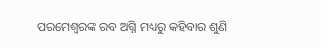ପରମେଶ୍ୱରଙ୍କ ରବ ଅଗ୍ନି ମଧ୍ୟରୁ କହିବାର ଶୁଣି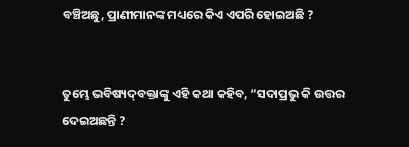ବଞ୍ଚିଅଛୁ, ପ୍ରାଣୀମାନଙ୍କ ମଧ୍ୟରେ କିଏ ଏପରି ହୋଇଅଛି ?


ତୁମ୍ଭେ ଭବିଷ୍ୟଦ୍‍ବକ୍ତାଙ୍କୁ ଏହି କଥା କହିବ, “ସଦାପ୍ରଭୁ କି ଉତ୍ତର ଦେଇଅଛନ୍ତି ?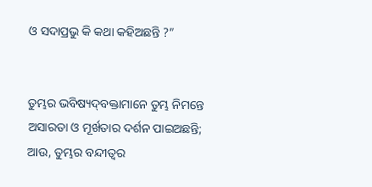ଓ ସଦାପ୍ରଭୁ କି କଥା କହିଅଛନ୍ତି ?”


ତୁମ୍ଭର ଭବିଷ୍ୟଦ୍‍ବକ୍ତାମାନେ ତୁମ୍ଭ ନିମନ୍ତେ ଅସାରତା ଓ ମୂର୍ଖତାର ଦର୍ଶନ ପାଇଅଛନ୍ତି; ଆଉ, ତୁମ୍ଭର ବନ୍ଦୀତ୍ୱର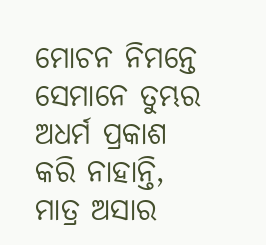ମୋଚନ ନିମନ୍ତେ ସେମାନେ ତୁମ୍ଭର ଅଧର୍ମ ପ୍ରକାଶ କରି ନାହାନ୍ତି, ମାତ୍ର ଅସାର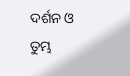ଦର୍ଶନ ଓ ତୁମ୍ଭ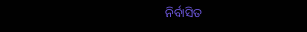ନିର୍ବାସିତ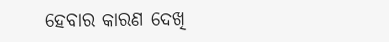ହେବାର କାରଣ ଦେଖି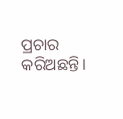ପ୍ରଚାର କରିଅଛନ୍ତି।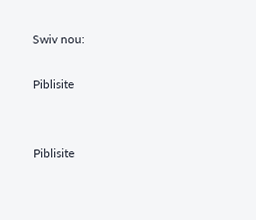Swiv nou:

Piblisite


Piblisite